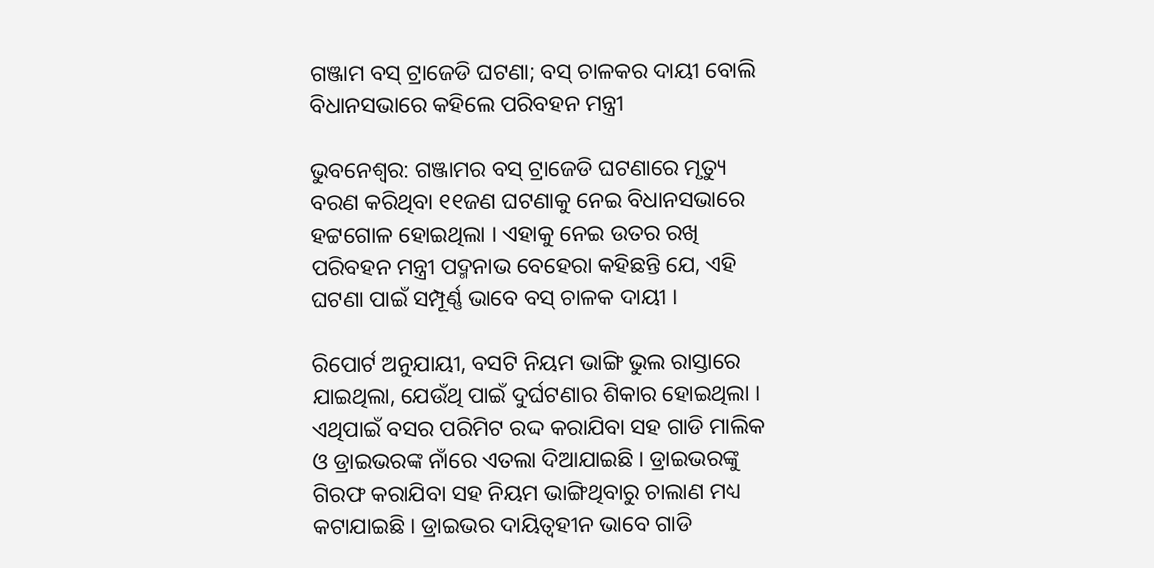ଗଞ୍ଜାମ ବସ୍ ଟ୍ରାଜେଡି ଘଟଣା; ବସ୍ ଚାଳକର ଦାୟୀ ବୋଲି ବିଧାନସଭାରେ କହିଲେ ପରିବହନ ମନ୍ତ୍ରୀ

ଭୁବନେଶ୍ୱର: ଗଞ୍ଜାମର ବସ୍ ଟ୍ରାଜେଡି ଘଟଣାରେ ମୃତ୍ୟୁ ବରଣ କରିଥିବା ୧୧ଜଣ ଘଟଣାକୁ ନେଇ ବିଧାନସଭାରେ ହଟ୍ଟଗୋଳ ହୋଇଥିଲା । ଏହାକୁ ନେଇ ଉତର ରଖି ପରିବହନ ମନ୍ତ୍ରୀ ପଦ୍ମନାଭ ବେହେରା କହିଛନ୍ତି ଯେ, ଏହି ଘଟଣା ପାଇଁ ସମ୍ପୂର୍ଣ୍ଣ ଭାବେ ବସ୍ ଚାଳକ ଦାୟୀ ।

ରିପୋର୍ଟ ଅନୁଯାୟୀ, ବସଟି ନିୟମ ଭାଙ୍ଗି ଭୁଲ ରାସ୍ତାରେ ଯାଇଥିଲା, ଯେଉଁଥି ପାଇଁ ଦୁର୍ଘଟଣାର ଶିକାର ହୋଇଥିଲା । ଏଥିପାଇଁ ବସର ପରିମିଟ ରଦ୍ଦ କରାଯିବା ସହ ଗାଡି ମାଲିକ ଓ ଡ୍ରାଇଭରଙ୍କ ନାଁରେ ଏତଲା ଦିଆଯାଇଛି । ଡ୍ରାଇଭରଙ୍କୁ ଗିରଫ କରାଯିବା ସହ ନିୟମ ଭାଙ୍ଗିଥିବାରୁ ଚାଲାଣ ମଧ୍ୟ କଟାଯାଇଛି । ଡ୍ରାଇଭର ଦାୟିତ୍ୱହୀନ ଭାବେ ଗାଡି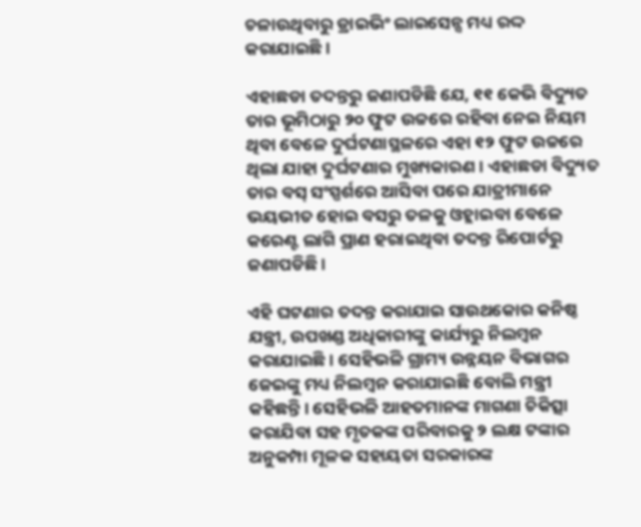ଚଳାଉଥିବାରୁ ଡ୍ରାଇଭିଂ ଲାଇସେନ୍ସ ମଧ୍ୟ ରଦ୍ଦ କରାଯାଇଛି ।

ଏହାଛଡା ତଦନ୍ତରୁ ଜଣାପଡିଛି ଯେ, ୧୧ କେଭି ବିଦ୍ୟୁତ ତାର ଭୂମିଠାରୁ ୨୦ ଫୁଟ ଉଚ୍ଚରେ ରହିବା ନେଇ ନିୟମ ଥିବା ବେଳେ ଦୁର୍ଘଟଣାସ୍ଥଳରେ ଏହା ୧୨ ଫୁଟ ଉଚ୍ଚରେ ଥିଲା ଯାହା ଦୁର୍ଘଟଣାର ମୁଖ୍ୟକାରଣ । ଏହାଛଡା ବିଦ୍ୟୁତ ତାର ବସ୍ ସଂସ୍ପର୍ଶରେ ଆସିବା ପରେ ଯାତ୍ରୀମାନେ ଭୟଭୀତ ହୋଇ ବସରୁ ତଳକୁ ଓହ୍ଲାଇବା ବେଳେ କରେଣ୍ଟ ଲାଗି ପ୍ରାଣ ହରାଇଥିବା ତଦନ୍ତ ରିପୋର୍ଟରୁ ଜଣାପଡିଛି ।

ଏହି ଘଟଣାର ତଦନ୍ତ କରାଯାଇ ସାଉଥକୋର କନିଷ୍ଠ ଯନ୍ତ୍ରୀ, ଉପଖଣ୍ଡ ଅଧିକାରୀଙ୍କୁ କାର୍ଯ୍ୟରୁ ନିଲମ୍ବନ କରାଯାଇଛି । ସେହିଭଳି ଗ୍ରାମ୍ୟ ଉନ୍ନୟନ ବିଭାଗର ଜେଇଙ୍କୁ ମଧ୍ୟ ନିଲମ୍ବନ କରାଯାଇଛି ବୋଲି ମନ୍ତ୍ରୀ କହିଛନ୍ତି । ସେହିଭଳି ଆହତମାନଙ୍କ ମାଗଣା ଚିକିତ୍ସା କରାଯିବା ସହ ମୃତକଙ୍କ ପରିବାରକୁ ୨ ଲକ୍ଷ ଟଙ୍କାର ଅନୁକମ୍ପା ମୂଳକ ସହାୟତା ସରକାରଙ୍କ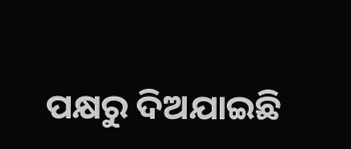ପକ୍ଷରୁ ଦିଅଯାଇଛି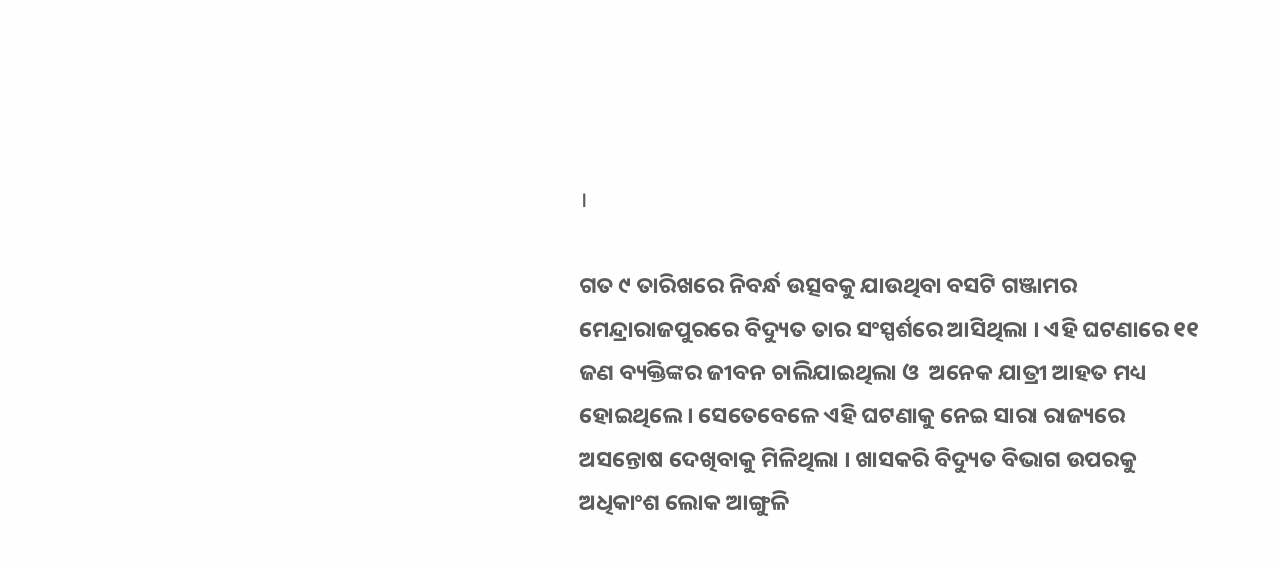।

ଗତ ୯ ତାରିଖରେ ନିବର୍ନ୍ଧ ଉତ୍ସବକୁ ଯାଉଥିବା ବସଟି ଗଞ୍ଜାମର ମେନ୍ଦ୍ରାରାଜପୁରରେ ବିଦ୍ୟୁତ ତାର ସଂସ୍ପର୍ଶରେ ଆସିଥିଲା । ଏହି ଘଟଣାରେ ୧୧ ଜଣ ବ୍ୟକ୍ତିଙ୍କର ଜୀବନ ଚାଲିଯାଇଥିଲା ଓ  ଅନେକ ଯାତ୍ରୀ ଆହତ ମଧ୍ୟ ହୋଇଥିଲେ । ସେତେବେଳେ ଏହି ଘଟଣାକୁ ନେଇ ସାରା ରାଜ୍ୟରେ ଅସନ୍ତୋଷ ଦେଖିବାକୁ ମିଳିଥିଲା । ଖାସକରି ବିଦ୍ୟୁତ ବିଭାଗ ଉପରକୁ ଅଧିକାଂଶ ଲୋକ ଆଙ୍ଗୁଳି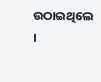ଉଠାଇଥିଲେ ।